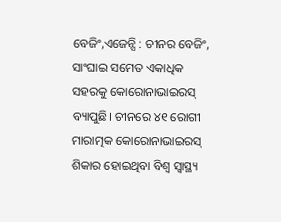ବେଜିଂ,ଏଜେନ୍ସି : ଚୀନର ବେଜିଂ, ସାଂଘାଇ ସମେତ ଏକାଧିକ ସହରକୁ କୋରୋନାଭାଇରସ୍ ବ୍ୟାପୁଛି। ଚୀନରେ ୪୧ ରୋଗୀ ମାରାତ୍ମକ କୋରୋନାଭାଇରସ୍ ଶିକାର ହୋଇଥିବା ବିଶ୍ୱ ସ୍ୱାସ୍ଥ୍ୟ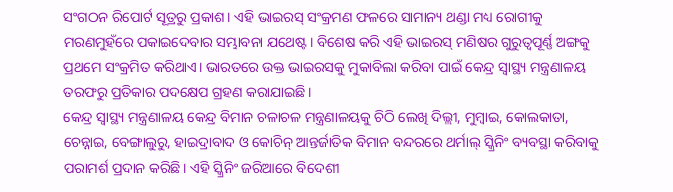ସଂଗଠନ ରିପୋର୍ଟ ସୂତ୍ରରୁ ପ୍ରକାଶ। ଏହି ଭାଇରସ୍ ସଂକ୍ରମଣ ଫଳରେ ସାମାନ୍ୟ ଥଣ୍ଡା ମଧ୍ୟ ରୋଗୀକୁ ମରଣମୁହଁରେ ପକାଇଦେବାର ସମ୍ଭାବନା ଯଥେଷ୍ଟ। ବିଶେଷ କରି ଏହି ଭାଇରସ୍ ମଣିଷର ଗୁରୁତ୍ୱପୂର୍ଣ୍ଣ ଅଙ୍ଗକୁ ପ୍ରଥମେ ସଂକ୍ରମିତ କରିଥାଏ। ଭାରତରେ ଉକ୍ତ ଭାଇରସକୁ ମୁକାବିଲା କରିବା ପାଇଁ କେନ୍ଦ୍ର ସ୍ୱାସ୍ଥ୍ୟ ମନ୍ତ୍ରଣାଳୟ ତରଫରୁ ପ୍ରତିକାର ପଦକ୍ଷେପ ଗ୍ରହଣ କରାଯାଇଛି।
କେନ୍ଦ୍ର ସ୍ୱାସ୍ଥ୍ୟ ମନ୍ତ୍ରଣାଳୟ କେନ୍ଦ୍ର ବିମାନ ଚଳାଚଳ ମନ୍ତ୍ରଣାଳୟକୁ ଚିଠି ଲେଖି ଦିଲ୍ଲୀ, ମୁମ୍ବାଇ, କୋଲକାତା, ଚେନ୍ନାଇ, ବେଙ୍ଗାଲୁରୁ, ହାଇଦ୍ରାବାଦ ଓ କୋଚିନ୍ ଆନ୍ତର୍ଜାତିକ ବିମାନ ବନ୍ଦରରେ ଥର୍ମାଲ୍ ସ୍କ୍ରିନିଂ ବ୍ୟବସ୍ଥା କରିବାକୁ ପରାମର୍ଶ ପ୍ରଦାନ କରିଛି। ଏହି ସ୍କ୍ରିନିଂ ଜରିଆରେ ବିଦେଶୀ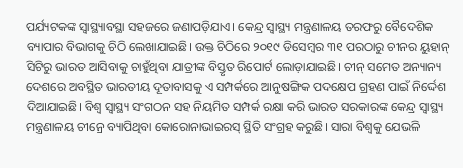ପର୍ଯ୍ୟଟକଙ୍କ ସ୍ୱାସ୍ଥ୍ୟାବସ୍ଥା ସହଜରେ ଜଣାପଡ଼ିଯାଏ। କେନ୍ଦ୍ର ସ୍ୱାସ୍ଥ୍ୟ ମନ୍ତ୍ରଣାଳୟ ତରଫରୁ ବୈଦେଶିକ ବ୍ୟାପାର ବିଭାଗକୁ ଚିଠି ଲେଖାଯାଇଛି। ଉକ୍ତ ଚିଠିରେ ୨୦୧୯ ଡିସେମ୍ବର ୩୧ ପରଠାରୁ ଚୀନର ୟୁହାନ୍ ସିଟିରୁ ଭାରତ ଆସିବାକୁ ଚାହୁଁଥିବା ଯାତ୍ରୀଙ୍କ ବିସ୍ତୃତ ରିପୋର୍ଟ ଲୋଡ଼ାଯାଇଛି। ଚୀନ୍ ସମେତ ଅନ୍ୟାନ୍ୟ ଦେଶରେ ଅବସ୍ଥିତ ଭାରତୀୟ ଦୂତାବାସକୁ ଏ ସମ୍ପର୍କରେ ଆନୁଷଙ୍ଗିକ ପଦକ୍ଷେପ ଗ୍ରହଣ ପାଇଁ ନିର୍ଦ୍ଦେଶ ଦିଆଯାଇଛି। ବିଶ୍ୱ ସ୍ୱାସ୍ଥ୍ୟ ସଂଗଠନ ସହ ନିୟମିତ ସମ୍ପର୍କ ରକ୍ଷା କରି ଭାରତ ସରକାରଙ୍କ କେନ୍ଦ୍ର ସ୍ୱାସ୍ଥ୍ୟ ମନ୍ତ୍ରଣାଳୟ ଚୀନ୍ରେ ବ୍ୟାପିଥିବା କୋରୋନାଭାଇରସ୍ ସ୍ଥିତି ସଂଗ୍ରହ କରୁଛି। ସାରା ବିଶ୍ୱକୁ ଯେଭଳି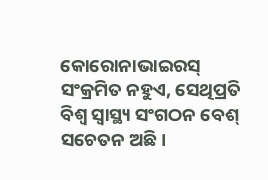କୋରୋନାଭାଇରସ୍ ସଂକ୍ରମିତ ନହୁଏ, ସେଥିପ୍ରତି ବିଶ୍ୱ ସ୍ୱାସ୍ଥ୍ୟ ସଂଗଠନ ବେଶ୍ ସଚେତନ ଅଛି।